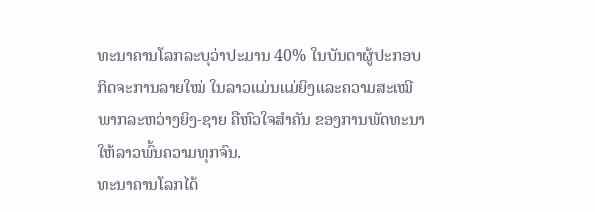ທະນາຄານໂລກລະບຸວ່າປະມານ 40% ໃນບັນດາຜູ້ປະກອບ
ກິດຈະການລາຍໃໝ່ ໃນລາວແມ່ນແມ່ຍິງແລະຄວາມສະເໝີ
ພາກລະຫວ່າງຍິງ-ຊາຍ ຄືຫົວໃຈສໍາຄັນ ຂອງການພັດທະນາ
ໃຫ້ລາວພົ້ນຄວາມທຸກຈົນ.
ທະນາຄານໂລກໄດ້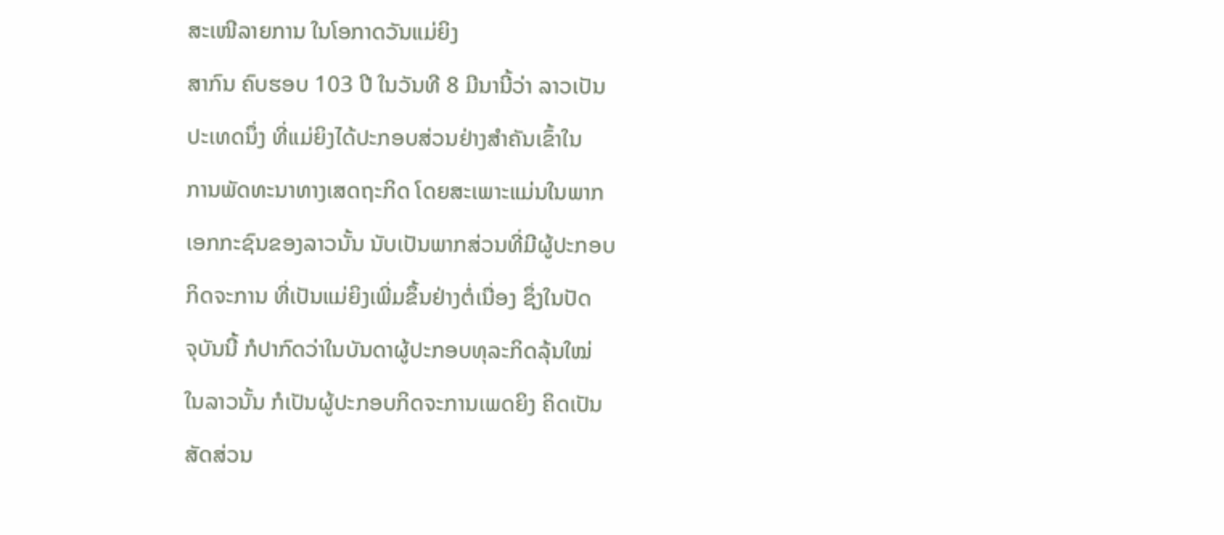ສະເໜີລາຍການ ໃນໂອກາດວັນແມ່ຍິງ
ສາກົນ ຄົບຮອບ 103 ປີ ໃນວັນທີ 8 ມີນານີ້ວ່າ ລາວເປັນ
ປະເທດນຶ່ງ ທີ່ແມ່ຍິງໄດ້ປະກອບສ່ວນຢ່າງສໍາຄັນເຂົ້າໃນ
ການພັດທະນາທາງເສດຖະກິດ ໂດຍສະເພາະແມ່ນໃນພາກ
ເອກກະຊົນຂອງລາວນັ້ນ ນັບເປັນພາກສ່ວນທີ່ມີຜູ້ປະກອບ
ກິດຈະການ ທີ່ເປັນແມ່ຍິງເພີ່ມຂຶ້ນຢ່າງຕໍ່ເນື່ອງ ຊຶ່ງໃນປັດ
ຈຸບັນນີ້ ກໍປາກົດວ່າໃນບັນດາຜູ້ປະກອບທຸລະກິດລຸ້ນໃໝ່
ໃນລາວນັ້ນ ກໍເປັນຜູ້ປະກອບກິດຈະການເພດຍິງ ຄິດເປັນ
ສັດສ່ວນ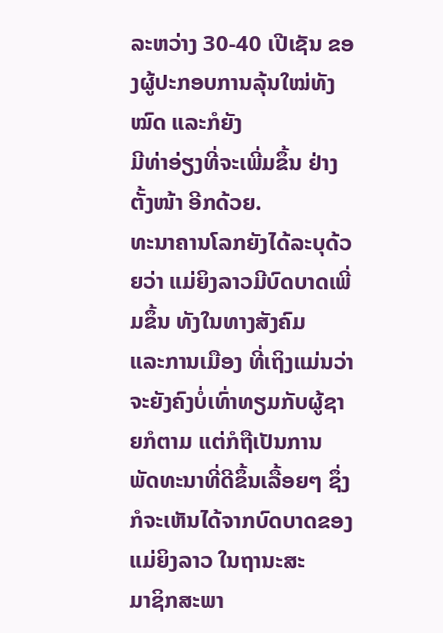ລະຫວ່າງ 30-40 ເປີເຊັນ ຂອງຜູ້ປະກອບການລຸ້ນໃໝ່ທັງໝົດ ແລະກໍຍັງ
ມີທ່າອ່ຽງທີ່ຈະເພີ່ມຂຶ້ນ ຢ່າງຕັ້ງໜ້າ ອີກດ້ວຍ.
ທະນາຄານໂລກຍັງໄດ້ລະບຸດ້ວຍວ່າ ແມ່ຍິງລາວມີບົດບາດເພີ່ມຂຶ້ນ ທັງໃນທາງສັງຄົມ
ແລະການເມືອງ ທີ່ເຖິງແມ່ນວ່າຈະຍັງຄົງບໍ່ເທົ່າທຽມກັບຜູ້ຊາຍກໍຕາມ ແຕ່ກໍຖືເປັນການ
ພັດທະນາທີ່ດີຂຶ້ນເລື້ອຍໆ ຊຶ່ງກໍຈະເຫັນໄດ້ຈາກບົດບາດຂອງແມ່ຍິງລາວ ໃນຖານະສະ
ມາຊິກສະພາ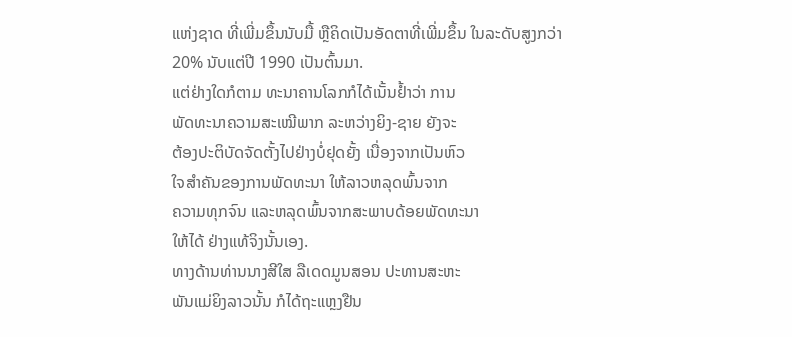ແຫ່ງຊາດ ທີ່ເພີ່ມຂຶ້ນນັບມື້ ຫຼືຄິດເປັນອັດຕາທີ່ເພີ່ມຂຶ້ນ ໃນລະດັບສູງກວ່າ
20% ນັບແຕ່ປີ 1990 ເປັນຕົ້ນມາ.
ແຕ່ຢ່າງໃດກໍຕາມ ທະນາຄານໂລກກໍໄດ້ເນັ້ນຢໍ້າວ່າ ການ
ພັດທະນາຄວາມສະເໝີພາກ ລະຫວ່າງຍິງ-ຊາຍ ຍັງຈະ
ຕ້ອງປະຕິບັດຈັດຕັ້ງໄປຢ່າງບໍ່ຢຸດຍັ້ງ ເນື່ອງຈາກເປັນຫົວ
ໃຈສໍາຄັນຂອງການພັດທະນາ ໃຫ້ລາວຫລຸດພົ້ນຈາກ
ຄວາມທຸກຈົນ ແລະຫລຸດພົ້ນຈາກສະພາບດ້ອຍພັດທະນາ
ໃຫ້ໄດ້ ຢ່າງແທ້ຈິງນັ້ນເອງ.
ທາງດ້ານທ່ານນາງສີໃສ ລືເດດມູນສອນ ປະທານສະຫະ
ພັນແມ່ຍິງລາວນັ້ນ ກໍໄດ້ຖະແຫຼງຢືນ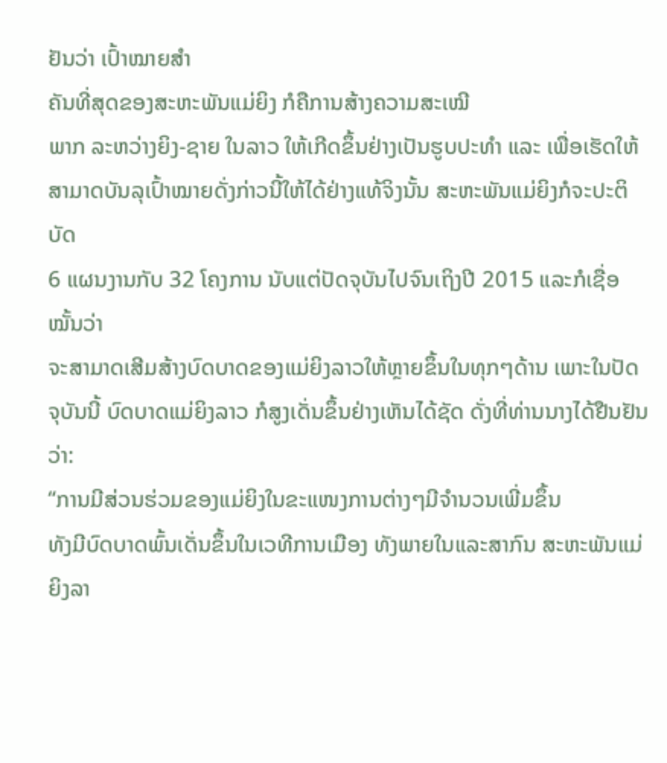ຢັນວ່າ ເປົ້າໝາຍສໍາ
ຄັນທີ່ສຸດຂອງສະຫະພັນແມ່ຍິງ ກໍຄືການສ້າງຄວາມສະເໝີ
ພາກ ລະຫວ່າງຍິງ-ຊາຍ ໃນລາວ ໃຫ້ເກີດຂຶ້ນຢ່າງເປັນຮູບປະທໍາ ແລະ ເພື່ອເຮັດໃຫ້
ສາມາດບັນລຸເປົ້າໝາຍດັ່ງກ່າວນີ້ໃຫ້ໄດ້ຢ່າງແທ້ຈິງນັ້ນ ສະຫະພັນແມ່ຍິງກໍຈະປະຕິບັດ
6 ແຜນງານກັບ 32 ໂຄງການ ນັບແຕ່ປັດຈຸບັນໄປຈົນເຖິງປີ 2015 ແລະກໍເຊື່ອໝັ້ນວ່າ
ຈະສາມາດເສີມສ້າງບົດບາດຂອງແມ່ຍິງລາວໃຫ້ຫຼາຍຂຶ້ນໃນທຸກໆດ້ານ ເພາະໃນປັດ
ຈຸບັນນີ້ ບົດບາດແມ່ຍິງລາວ ກໍສູງເດັ່ນຂຶ້ນຢ່າງເຫັນໄດ້ຊັດ ດັ່ງທີ່ທ່ານນາງໄດ້ຢືນຢັນວ່າ:
“ການມີສ່ວນຮ່ວມຂອງແມ່ຍິງໃນຂະແໜງການຕ່າງໆມີຈໍານວນເພີ່ມຂຶ້ນ
ທັງມີບົດບາດພົ້ນເດັ່ນຂຶ້ນໃນເວທີການເມືອງ ທັງພາຍໃນແລະສາກົນ ສະຫະພັນແມ່ຍິງລາ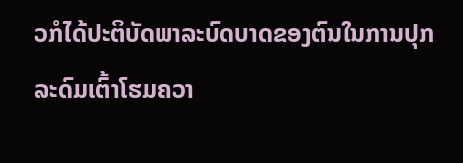ວກໍໄດ້ປະຕິບັດພາລະບົດບາດຂອງຕົນໃນການປຸກ
ລະດົມເຕົ້າໂຮມຄວາ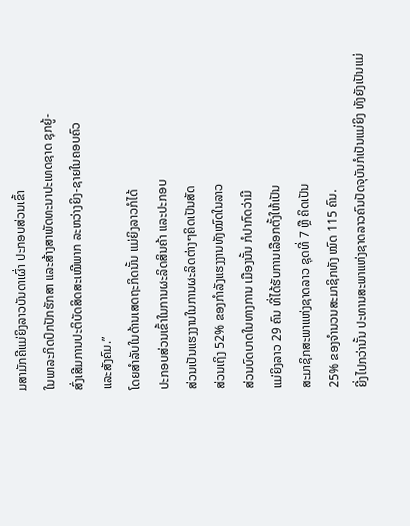ມສາມັກຄີແມ່ຍິງລາວບັນດາເຜົ່າ ປະກອບສ່ວນເຂົ້າ
ໃນພາລະກິດປົກປັກຮັກສາ ແລະສ້າງສາພັດທະນາປະເທດຊາດ ຊຸກຍູ້-
ສົ່ງເສີມການປະຕິບັດສິດສະເໝີພາກ ລະຫວ່າງຍິງ-ຊາຍໃນຄອບຄົວ
ແລະສັງຄົມ.”
ໂດຍສໍາລັບໃນດ້ານເສດຖະກິດນັ້ນ ແມ່ຍິງລາວກໍໄດ້
ປະກອບສ່ວນເຂົ້າໃນການຜະລິດສິນຄ້າ ແລະປະກອບ
ສ່ວນເປັນແຮງງານໃນການຜະລິດຕ່າງໆຄິດເປັນສັດ
ສ່ວນເຖິງ 52% ຂອງກໍາລັງແຮງງານທັງໝົດໃນລາວ
ສ່ວນບົດບາດໃນທາງການ ເມືອງນັ້ນ ກໍປາກົດວ່າມີ
ແມ່ຍິງລາວ 29 ຄົນ ທີ່ໄດ້ຮັບການເລືອກຕັ້ງໃຫ້ເປັນ
ສະມາຊິກສະພາແຫ່ງຊາດລາວ ຊຸດທີ່ 7 ຫຼື ຄິດເປັນ
25% ຂອງຈໍານວນສະມາຊິກທັງ ໝົດ 115 ຄົນ.
ຍີ່ງໄປກວ່ານັ້ນ ປະທານສະພາແຫ່ງຊາດລາວຄົນປັດຈຸບັນກໍເປັນແມ່ຍິງ ທັງຍັງເປັນແມ່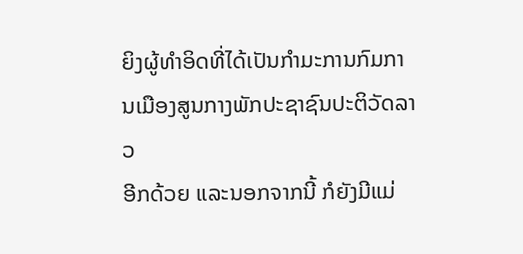ຍິງຜູ້ທໍາອິດທີ່ໄດ້ເປັນກໍາມະການກົມການເມືອງສູນກາງພັກປະຊາຊົນປະຕິວັດລາວ
ອີກດ້ວຍ ແລະນອກຈາກນີ້ ກໍຍັງມີແມ່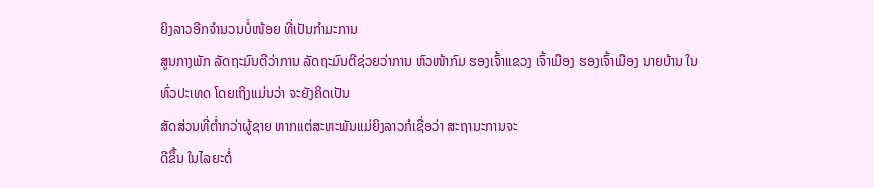ຍິງລາວອີກຈໍານວນບໍ່ໜ້ອຍ ທີ່ເປັນກໍາມະການ
ສູນກາງພັກ ລັດຖະມົນຕີວ່າການ ລັດຖະມົນຕີຊ່ວຍວ່າການ ຫົວໜ້າກົມ ຮອງເຈົ້າແຂວງ ເຈົ້າເມືອງ ຮອງເຈົ້າເມືອງ ນາຍບ້ານ ໃນທົ່ວປະເທດ ໂດຍເຖິງແມ່ນວ່າ ຈະຍັງຄິດເປັນ
ສັດສ່ວນທີ່ຕໍ່າກວ່າຜູ້ຊາຍ ຫາກແຕ່ສະຫະພັນແມ່ຍິງລາວກໍເຊື່ອວ່າ ສະຖານະການຈະ
ດີຂຶ້ນ ໃນໄລຍະຕໍ່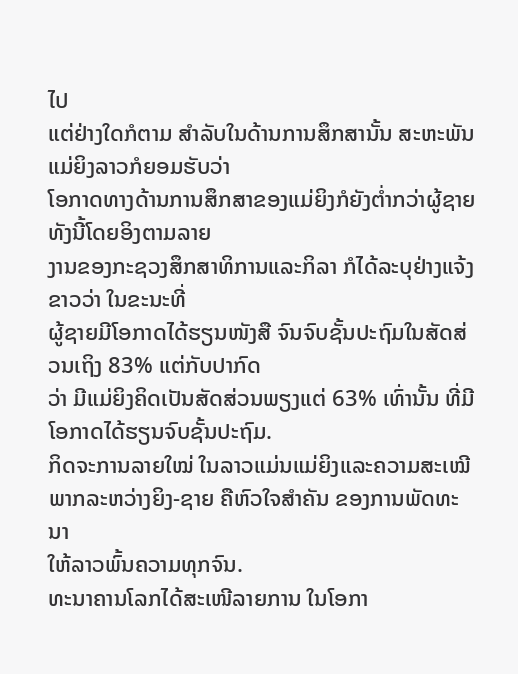ໄປ
ແຕ່ຢ່າງໃດກໍຕາມ ສໍາລັບໃນດ້ານການສຶກສານັ້ນ ສະຫະພັນແມ່ຍິງລາວກໍຍອມຮັບວ່າ
ໂອກາດທາງດ້ານການສຶກສາຂອງແມ່ຍິງກໍຍັງຕໍ່າກວ່າຜູ້ຊາຍ ທັງນີ້ໂດຍອິງຕາມລາຍ
ງານຂອງກະຊວງສຶກສາທິການແລະກິລາ ກໍໄດ້ລະບຸຢ່າງແຈ້ງຂາວວ່າ ໃນຂະນະທີ່
ຜູ້ຊາຍມີໂອກາດໄດ້ຮຽນໜັງສື ຈົນຈົບຊັ້ນປະຖົມໃນສັດສ່ວນເຖິງ 83% ແຕ່ກັບປາກົດ
ວ່າ ມີແມ່ຍິງຄິດເປັນສັດສ່ວນພຽງແຕ່ 63% ເທົ່ານັ້ນ ທີ່ມີໂອກາດໄດ້ຮຽນຈົບຊັ້ນປະຖົມ.
ກິດຈະການລາຍໃໝ່ ໃນລາວແມ່ນແມ່ຍິງແລະຄວາມສະເໝີ
ພາກລະຫວ່າງຍິງ-ຊາຍ ຄືຫົວໃຈສໍາຄັນ ຂອງການພັດທະນາ
ໃຫ້ລາວພົ້ນຄວາມທຸກຈົນ.
ທະນາຄານໂລກໄດ້ສະເໜີລາຍການ ໃນໂອກາ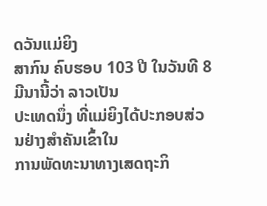ດວັນແມ່ຍິງ
ສາກົນ ຄົບຮອບ 103 ປີ ໃນວັນທີ 8 ມີນານີ້ວ່າ ລາວເປັນ
ປະເທດນຶ່ງ ທີ່ແມ່ຍິງໄດ້ປະກອບສ່ວນຢ່າງສໍາຄັນເຂົ້າໃນ
ການພັດທະນາທາງເສດຖະກິ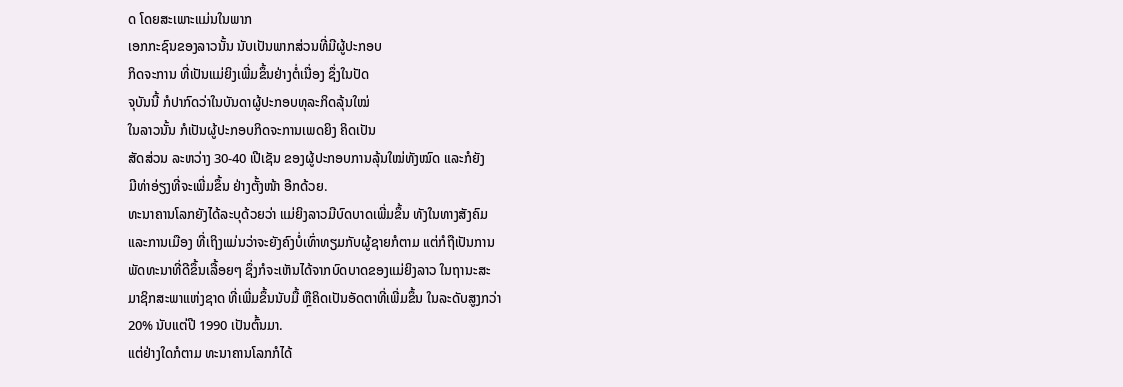ດ ໂດຍສະເພາະແມ່ນໃນພາກ
ເອກກະຊົນຂອງລາວນັ້ນ ນັບເປັນພາກສ່ວນທີ່ມີຜູ້ປະກອບ
ກິດຈະການ ທີ່ເປັນແມ່ຍິງເພີ່ມຂຶ້ນຢ່າງຕໍ່ເນື່ອງ ຊຶ່ງໃນປັດ
ຈຸບັນນີ້ ກໍປາກົດວ່າໃນບັນດາຜູ້ປະກອບທຸລະກິດລຸ້ນໃໝ່
ໃນລາວນັ້ນ ກໍເປັນຜູ້ປະກອບກິດຈະການເພດຍິງ ຄິດເປັນ
ສັດສ່ວນ ລະຫວ່າງ 30-40 ເປີເຊັນ ຂອງຜູ້ປະກອບການລຸ້ນໃໝ່ທັງໝົດ ແລະກໍຍັງ
ມີທ່າອ່ຽງທີ່ຈະເພີ່ມຂຶ້ນ ຢ່າງຕັ້ງໜ້າ ອີກດ້ວຍ.
ທະນາຄານໂລກຍັງໄດ້ລະບຸດ້ວຍວ່າ ແມ່ຍິງລາວມີບົດບາດເພີ່ມຂຶ້ນ ທັງໃນທາງສັງຄົມ
ແລະການເມືອງ ທີ່ເຖິງແມ່ນວ່າຈະຍັງຄົງບໍ່ເທົ່າທຽມກັບຜູ້ຊາຍກໍຕາມ ແຕ່ກໍຖືເປັນການ
ພັດທະນາທີ່ດີຂຶ້ນເລື້ອຍໆ ຊຶ່ງກໍຈະເຫັນໄດ້ຈາກບົດບາດຂອງແມ່ຍິງລາວ ໃນຖານະສະ
ມາຊິກສະພາແຫ່ງຊາດ ທີ່ເພີ່ມຂຶ້ນນັບມື້ ຫຼືຄິດເປັນອັດຕາທີ່ເພີ່ມຂຶ້ນ ໃນລະດັບສູງກວ່າ
20% ນັບແຕ່ປີ 1990 ເປັນຕົ້ນມາ.
ແຕ່ຢ່າງໃດກໍຕາມ ທະນາຄານໂລກກໍໄດ້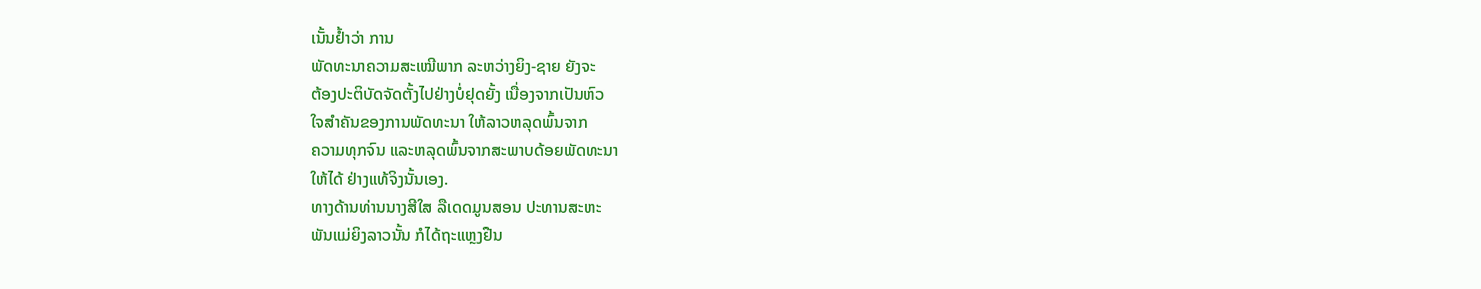ເນັ້ນຢໍ້າວ່າ ການ
ພັດທະນາຄວາມສະເໝີພາກ ລະຫວ່າງຍິງ-ຊາຍ ຍັງຈະ
ຕ້ອງປະຕິບັດຈັດຕັ້ງໄປຢ່າງບໍ່ຢຸດຍັ້ງ ເນື່ອງຈາກເປັນຫົວ
ໃຈສໍາຄັນຂອງການພັດທະນາ ໃຫ້ລາວຫລຸດພົ້ນຈາກ
ຄວາມທຸກຈົນ ແລະຫລຸດພົ້ນຈາກສະພາບດ້ອຍພັດທະນາ
ໃຫ້ໄດ້ ຢ່າງແທ້ຈິງນັ້ນເອງ.
ທາງດ້ານທ່ານນາງສີໃສ ລືເດດມູນສອນ ປະທານສະຫະ
ພັນແມ່ຍິງລາວນັ້ນ ກໍໄດ້ຖະແຫຼງຢືນ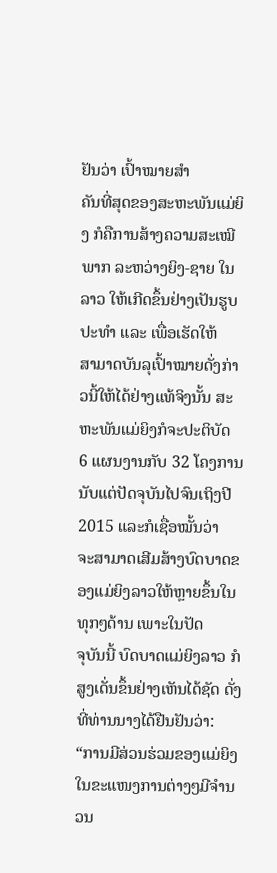ຢັນວ່າ ເປົ້າໝາຍສໍາ
ຄັນທີ່ສຸດຂອງສະຫະພັນແມ່ຍິງ ກໍຄືການສ້າງຄວາມສະເໝີ
ພາກ ລະຫວ່າງຍິງ-ຊາຍ ໃນລາວ ໃຫ້ເກີດຂຶ້ນຢ່າງເປັນຮູບປະທໍາ ແລະ ເພື່ອເຮັດໃຫ້
ສາມາດບັນລຸເປົ້າໝາຍດັ່ງກ່າວນີ້ໃຫ້ໄດ້ຢ່າງແທ້ຈິງນັ້ນ ສະຫະພັນແມ່ຍິງກໍຈະປະຕິບັດ
6 ແຜນງານກັບ 32 ໂຄງການ ນັບແຕ່ປັດຈຸບັນໄປຈົນເຖິງປີ 2015 ແລະກໍເຊື່ອໝັ້ນວ່າ
ຈະສາມາດເສີມສ້າງບົດບາດຂອງແມ່ຍິງລາວໃຫ້ຫຼາຍຂຶ້ນໃນທຸກໆດ້ານ ເພາະໃນປັດ
ຈຸບັນນີ້ ບົດບາດແມ່ຍິງລາວ ກໍສູງເດັ່ນຂຶ້ນຢ່າງເຫັນໄດ້ຊັດ ດັ່ງທີ່ທ່ານນາງໄດ້ຢືນຢັນວ່າ:
“ການມີສ່ວນຮ່ວມຂອງແມ່ຍິງໃນຂະແໜງການຕ່າງໆມີຈໍານວນ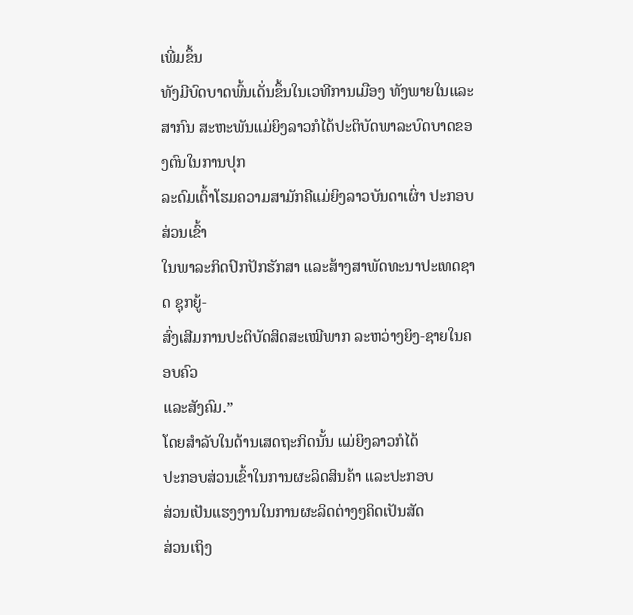ເພີ່ມຂຶ້ນ
ທັງມີບົດບາດພົ້ນເດັ່ນຂຶ້ນໃນເວທີການເມືອງ ທັງພາຍໃນແລະສາກົນ ສະຫະພັນແມ່ຍິງລາວກໍໄດ້ປະຕິບັດພາລະບົດບາດຂອງຕົນໃນການປຸກ
ລະດົມເຕົ້າໂຮມຄວາມສາມັກຄີແມ່ຍິງລາວບັນດາເຜົ່າ ປະກອບສ່ວນເຂົ້າ
ໃນພາລະກິດປົກປັກຮັກສາ ແລະສ້າງສາພັດທະນາປະເທດຊາດ ຊຸກຍູ້-
ສົ່ງເສີມການປະຕິບັດສິດສະເໝີພາກ ລະຫວ່າງຍິງ-ຊາຍໃນຄອບຄົວ
ແລະສັງຄົມ.”
ໂດຍສໍາລັບໃນດ້ານເສດຖະກິດນັ້ນ ແມ່ຍິງລາວກໍໄດ້
ປະກອບສ່ວນເຂົ້າໃນການຜະລິດສິນຄ້າ ແລະປະກອບ
ສ່ວນເປັນແຮງງານໃນການຜະລິດຕ່າງໆຄິດເປັນສັດ
ສ່ວນເຖິງ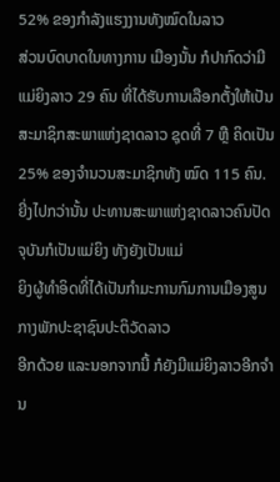52% ຂອງກໍາລັງແຮງງານທັງໝົດໃນລາວ
ສ່ວນບົດບາດໃນທາງການ ເມືອງນັ້ນ ກໍປາກົດວ່າມີ
ແມ່ຍິງລາວ 29 ຄົນ ທີ່ໄດ້ຮັບການເລືອກຕັ້ງໃຫ້ເປັນ
ສະມາຊິກສະພາແຫ່ງຊາດລາວ ຊຸດທີ່ 7 ຫຼື ຄິດເປັນ
25% ຂອງຈໍານວນສະມາຊິກທັງ ໝົດ 115 ຄົນ.
ຍີ່ງໄປກວ່ານັ້ນ ປະທານສະພາແຫ່ງຊາດລາວຄົນປັດຈຸບັນກໍເປັນແມ່ຍິງ ທັງຍັງເປັນແມ່
ຍິງຜູ້ທໍາອິດທີ່ໄດ້ເປັນກໍາມະການກົມການເມືອງສູນກາງພັກປະຊາຊົນປະຕິວັດລາວ
ອີກດ້ວຍ ແລະນອກຈາກນີ້ ກໍຍັງມີແມ່ຍິງລາວອີກຈໍານ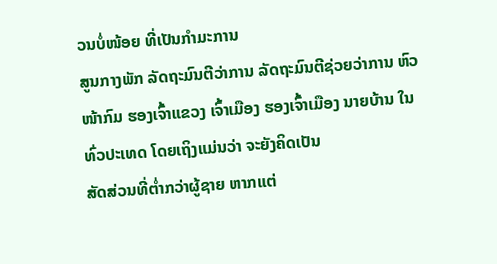ວນບໍ່ໜ້ອຍ ທີ່ເປັນກໍາມະການ
ສູນກາງພັກ ລັດຖະມົນຕີວ່າການ ລັດຖະມົນຕີຊ່ວຍວ່າການ ຫົວໜ້າກົມ ຮອງເຈົ້າແຂວງ ເຈົ້າເມືອງ ຮອງເຈົ້າເມືອງ ນາຍບ້ານ ໃນທົ່ວປະເທດ ໂດຍເຖິງແມ່ນວ່າ ຈະຍັງຄິດເປັນ
ສັດສ່ວນທີ່ຕໍ່າກວ່າຜູ້ຊາຍ ຫາກແຕ່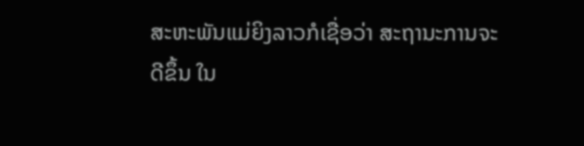ສະຫະພັນແມ່ຍິງລາວກໍເຊື່ອວ່າ ສະຖານະການຈະ
ດີຂຶ້ນ ໃນ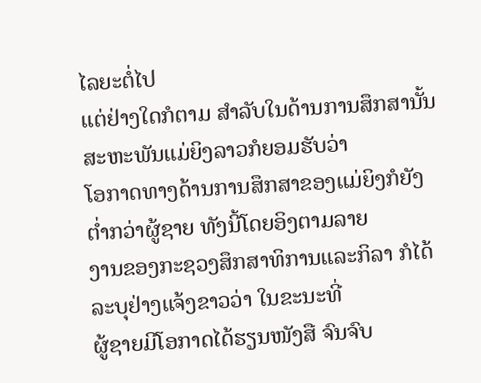ໄລຍະຕໍ່ໄປ
ແຕ່ຢ່າງໃດກໍຕາມ ສໍາລັບໃນດ້ານການສຶກສານັ້ນ ສະຫະພັນແມ່ຍິງລາວກໍຍອມຮັບວ່າ
ໂອກາດທາງດ້ານການສຶກສາຂອງແມ່ຍິງກໍຍັງຕໍ່າກວ່າຜູ້ຊາຍ ທັງນີ້ໂດຍອິງຕາມລາຍ
ງານຂອງກະຊວງສຶກສາທິການແລະກິລາ ກໍໄດ້ລະບຸຢ່າງແຈ້ງຂາວວ່າ ໃນຂະນະທີ່
ຜູ້ຊາຍມີໂອກາດໄດ້ຮຽນໜັງສື ຈົນຈົບ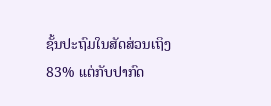ຊັ້ນປະຖົມໃນສັດສ່ວນເຖິງ 83% ແຕ່ກັບປາກົດ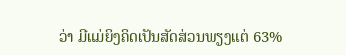ວ່າ ມີແມ່ຍິງຄິດເປັນສັດສ່ວນພຽງແຕ່ 63%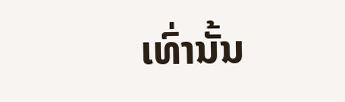ເທົ່ານັ້ນ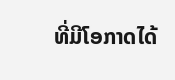ທີ່ມີໂອກາດໄດ້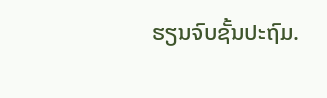ຮຽນຈົບຊັ້ນປະຖົມ.